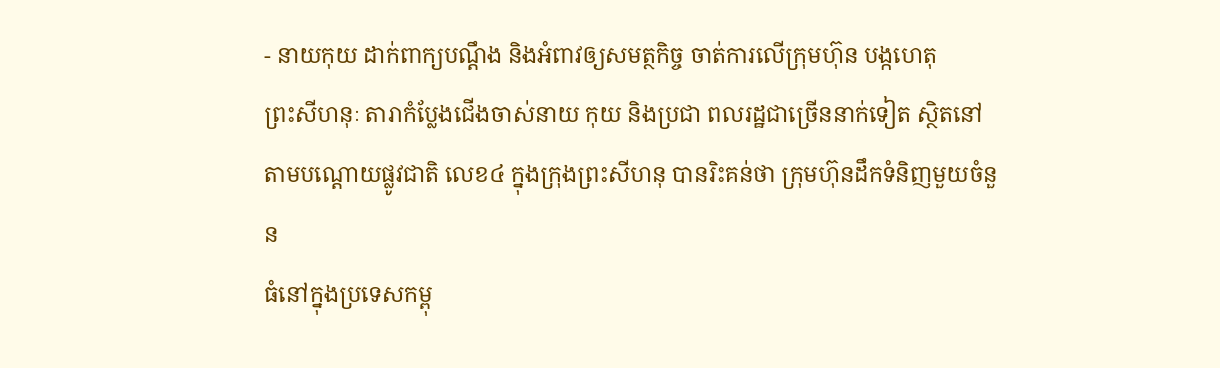- នាយកុយ ដាក់ពាក្យបណ្តឹង និងអំពាវឲ្យសមត្ថកិច្ច ចាត់ការលើក្រុមហ៊ុន បង្កហេតុ
ព្រះសីហនុៈ តារាកំប្លែងជើងចាស់នាយ កុយ និងប្រជា ពលរដ្ឋជាច្រើននាក់ទៀត ស្ថិតនៅ
តាមបណ្តោយផ្លូវជាតិ លេខ៤ ក្នុងក្រុងព្រះសីហនុ បានរិះគន់ថា ក្រុមហ៊ុនដឹកទំនិញមួយចំនួន
ធំនៅក្នុងប្រទេសកម្ពុ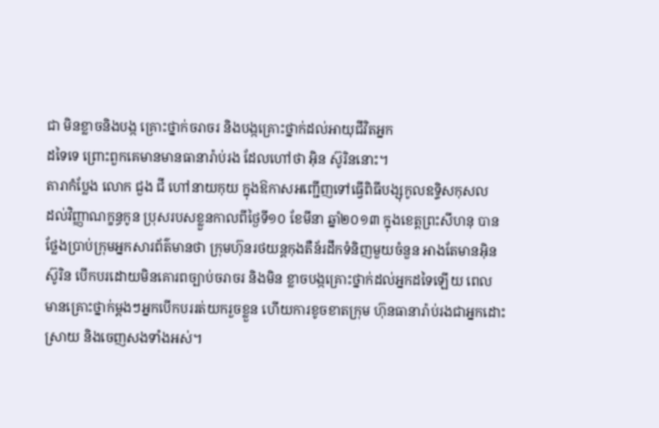ជា មិនខ្លាចនិងបង្ក គ្រោះថ្នាក់ចរាចរ និងបង្កគ្រោះថ្នាក់ដល់អាយុជីវិតអ្នក
ដទៃទេ ព្រោះពួកគេមានមានធានារ៉ាប់រង ដែលហៅថា អ៊ិន ស៊ូរិននោះ។
តារាកំប្លែង លោក ជួង ជី ហៅនាយកុយ ក្នុងឱកាសអញ្ជើញទៅធ្វើពិធីបង្សុកូលឧទ្ទិសកុសល
ដល់វិញ្ញាណក្ខន្ធកូន ប្រុសរបសខ្លួនកាលពីថ្ងៃទី១០ ខែមីនា ឆ្នាំ២០១៣ ក្នុងខេត្តព្រះសីហនុ បាន
ថ្លែងប្រាប់ក្រុមអ្នកសារព័ត៌មានថា ក្រុមហ៊ុនរថយន្តកុងតឺន័រដឹកទំនិញមួយចំនួន អាងតែមានអ៊ិន
ស៊ូរិន បើកបរដោយមិនគោរពច្បាប់ចរាចរ និងមិន ខ្លាចបង្កគ្រោះថ្នាក់ដល់អ្នកដទៃឡើយ ពេល
មានគ្រោះថ្នាក់ម្តងៗអ្នកបើកបររត់យករួចខ្លួន ហើយការខូចខាតក្រុម ហ៊ុនធានារ៉ាប់រងជាអ្នកដោះ
ស្រាយ និងចេញសងទាំងអស់។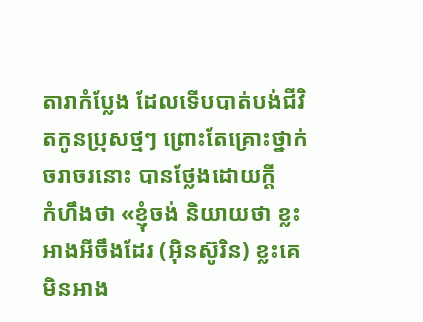តារាកំប្លែង ដែលទើបបាត់បង់ជីវិតកូនប្រុសថ្មៗ ព្រោះតែគ្រោះថ្នាក់ចរាចរនោះ បានថ្លែងដោយក្តី
កំហឹងថា «ខ្ញុំចង់ និយាយថា ខ្លះអាងអីចឹងដែរ (អ៊ិនស៊ូរិន) ខ្លះគេមិនអាង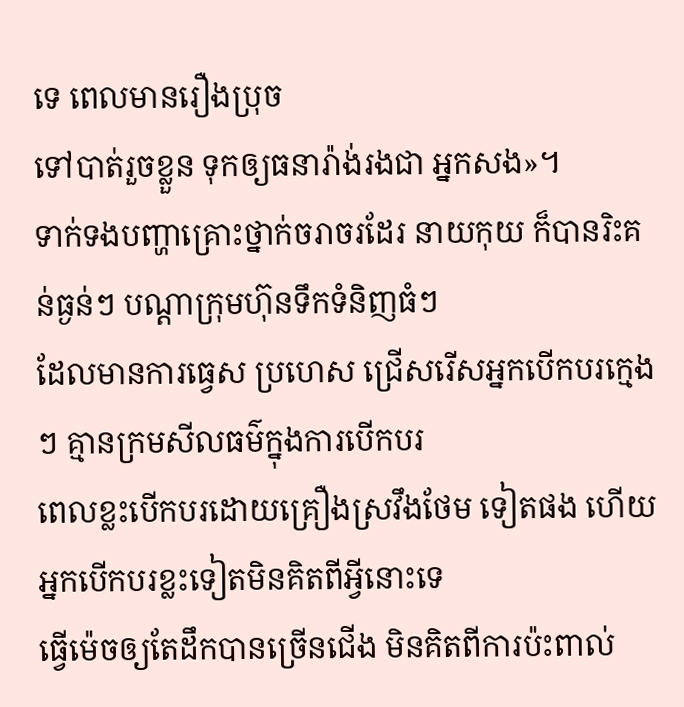ទេ ពេលមានរឿងប្រុច
ទៅបាត់រួចខ្លួន ទុកឲ្យធនារ៉ាង់រងជា អ្នកសង»។
ទាក់ទងបញ្ហាគ្រោះថ្នាក់ចរាចរដែរ នាយកុយ ក៏បានរិះគន់ធ្ងន់ៗ បណ្តាក្រុមហ៊ុនទឹកទំនិញធំៗ
ដែលមានការធ្វេស ប្រហេស ជ្រើសរើសអ្នកបើកបរក្មេងៗ គ្មានក្រមសីលធម៌ក្នុងការបើកបរ
ពេលខ្លះបើកបរដោយគ្រឿងស្រវឹងថែម ទៀតផង ហើយអ្នកបើកបរខ្លះទៀតមិនគិតពីអ្វីនោះទេ
ធ្វើម៉េចឲ្យតែដឹកបានច្រើនជើង មិនគិតពីការប៉ះពាល់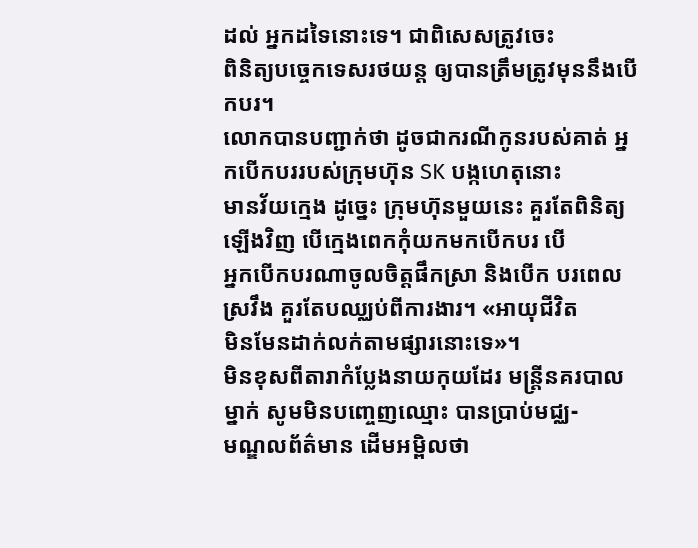ដល់ អ្នកដទៃនោះទេ។ ជាពិសេសត្រូវចេះ
ពិនិត្យបច្ចេកទេសរថយន្ត ឲ្យបានត្រឹមត្រូវមុននឹងបើកបរ។
លោកបានបញ្ជាក់ថា ដូចជាករណីកូនរបស់គាត់ អ្នកបើកបររបស់ក្រុមហ៊ុន SK បង្កហេតុនោះ
មានវ័យក្មេង ដូច្នេះ ក្រុមហ៊ុនមួយនេះ គួរតែពិនិត្យឡើងវិញ បើក្មេងពេកកុំយកមកបើកបរ បើ
អ្នកបើកបរណាចូលចិត្តផឹកស្រា និងបើក បរពេលស្រវឹង គួរតែបឈ្ឈប់ពីការងារ។ «អាយុជីវិត
មិនមែនដាក់លក់តាមផ្សារនោះទេ»។
មិនខុសពីតារាកំប្លែងនាយកុយដែរ មន្រ្តីនគរបាលម្នាក់ សូមមិនបញ្ចេញឈ្មោះ បានប្រាប់មជ្ឈ-
មណ្ឌលព័ត៌មាន ដើមអម្ពិលថា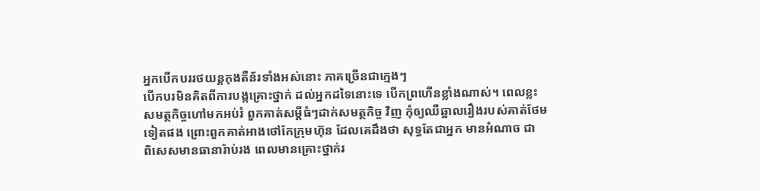អ្នកបើកបររថយន្តកុងតឺន័រទាំងអស់នោះ ភាគច្រើនជាក្មេងៗ
បើកបរមិនគិតពីការបង្កគ្រោះថ្នាក់ ដល់អ្នកដទៃនោះទេ បើកព្រហើនខ្លាំងណាស់។ ពេលខ្លះ
សមត្ថកិច្ចហៅមកអប់រំ ពួកគាត់សម្តីធំៗដាក់សមត្ថកិច្ច វិញ កុំឲ្យឈឺឆ្អាលរឿងរបស់គាត់ថែម
ទៀតផង ព្រោះពួកគាត់អាងថៅកែក្រុមហ៊ុន ដែលគេដឹងថា សុទ្ធតែជាអ្នក មានអំណាច ជា
ពិសេសមានធានារ៉ាប់រង ពេលមានគ្រោះថ្នាក់រ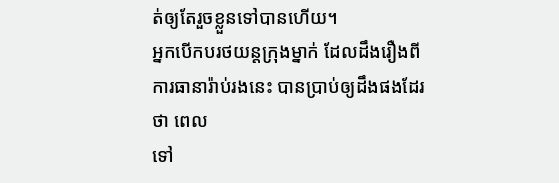ត់ឲ្យតែរួចខ្លួនទៅបានហើយ។
អ្នកបើកបរថយន្តក្រុងម្នាក់ ដែលដឹងរឿងពីការធានារ៉ាប់រងនេះ បានប្រាប់ឲ្យដឹងផងដែរថា ពេល
ទៅ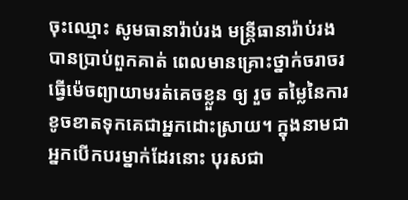ចុះឈ្មោះ សូមធានារ៉ាប់រង មន្រ្តីធានារ៉ាប់រង បានប្រាប់ពួកគាត់ ពេលមានគ្រោះថ្នាក់ចរាចរ
ធ្វើម៉េចព្យាយាមរត់គេចខ្លួន ឲ្យ រួច តម្លៃនៃការខូចខាតទុកគេជាអ្នកដោះស្រាយ។ ក្នុងនាមជា
អ្នកបើកបរម្នាក់ដែរនោះ បុរសជា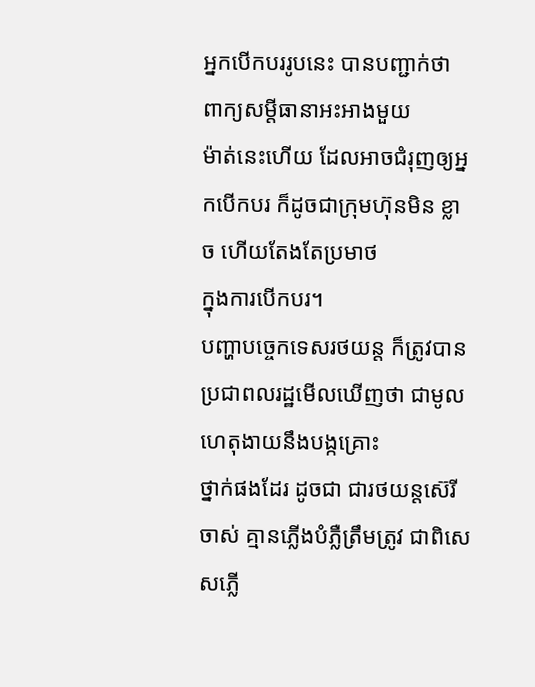អ្នកបើកបររូបនេះ បានបញ្ជាក់ថា ពាក្យសម្តីធានាអះអាងមួយ
ម៉ាត់នេះហើយ ដែលអាចជំរុញឲ្យអ្នកបើកបរ ក៏ដូចជាក្រុមហ៊ុនមិន ខ្លាច ហើយតែងតែប្រមាថ
ក្នុងការបើកបរ។
បញ្ហាបច្ចេកទេសរថយន្ត ក៏ត្រូវបានប្រជាពលរដ្ឋមើលឃើញថា ជាមូលហេតុងាយនឹងបង្កគ្រោះ
ថ្នាក់ផងដែរ ដូចជា ជារថយន្តស៊េរីចាស់ គ្មានភ្លើងបំភ្លឺត្រឹមត្រូវ ជាពិសេសភ្លើ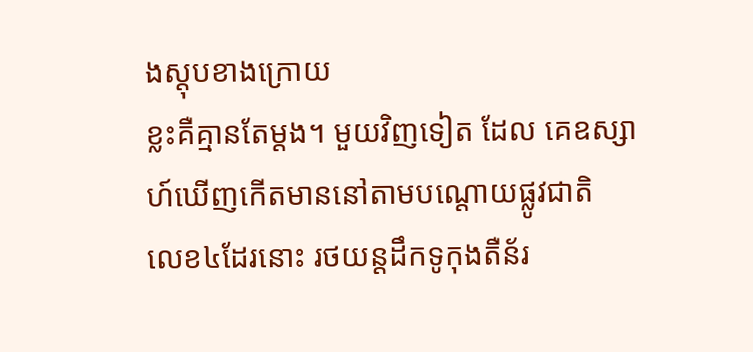ងស្តុបខាងក្រោយ
ខ្លះគឺគ្មានតែម្តង។ មួយវិញទៀត ដែល គេឧស្សាហ៍ឃើញកើតមាននៅតាមបណ្តោយផ្លូវជាតិ
លេខ៤ដែរនោះ រថយន្តដឹកទូកុងតឺន័រ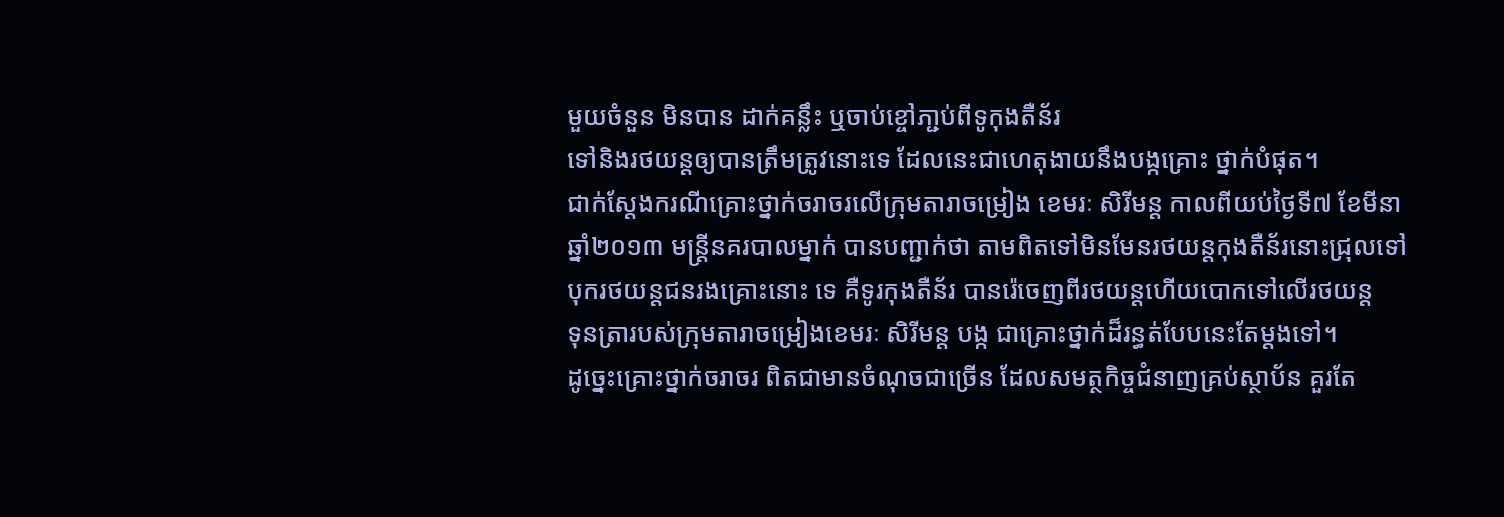មួយចំនួន មិនបាន ដាក់គន្លឹះ ឬចាប់ខ្ចៅភា្ជប់ពីទូកុងតឺន័រ
ទៅនិងរថយន្តឲ្យបានត្រឹមត្រូវនោះទេ ដែលនេះជាហេតុងាយនឹងបង្កគ្រោះ ថ្នាក់បំផុត។
ជាក់ស្តែងករណីគ្រោះថ្នាក់ចរាចរលើក្រុមតារាចម្រៀង ខេមរៈ សិរីមន្ត កាលពីយប់ថ្ងៃទី៧ ខែមីនា
ឆ្នាំ២០១៣ មន្រ្តីនគរបាលម្នាក់ បានបញ្ជាក់ថា តាមពិតទៅមិនមែនរថយន្តកុងតឺន័រនោះជ្រុលទៅ
បុករថយន្តជនរងគ្រោះនោះ ទេ គឺទូរកុងតឺន័រ បានរ៉េចេញពីរថយន្តហើយបោកទៅលើរថយន្ត
ទុនត្រារបស់ក្រុមតារាចម្រៀងខេមរៈ សិរីមន្ត បង្ក ជាគ្រោះថ្នាក់ដ៏រន្ធត់បែបនេះតែម្តងទៅ។
ដូច្នេះគ្រោះថ្នាក់ចរាចរ ពិតជាមានចំណុចជាច្រើន ដែលសមត្ថកិច្ចជំនាញគ្រប់ស្ថាប័ន គួរតែ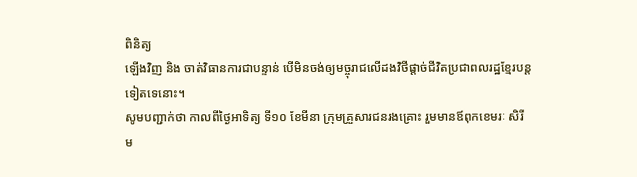ពិនិត្យ
ឡើងវិញ និង ចាត់វិធានការជាបន្ទាន់ បើមិនចង់ឲ្យមច្ចុរាជលើដងវិថីផ្តាច់ជីវិតប្រជាពលរដ្ឋខ្មែរបន្ត
ទៀតទេនោះ។
សូមបញ្ជាក់ថា កាលពីថ្ងៃអាទិត្យ ទី១០ ខែមីនា ក្រុមគ្រួសារជនរងគ្រោះ រួមមានឪពុកខេមរៈ សិរី
ម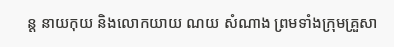ន្ត នាយកុយ និងលោកយាយ ណយ សំណាង ព្រមទាំងក្រុមគ្រួសា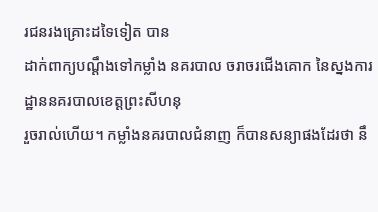រជនរងគ្រោះដទៃទៀត បាន
ដាក់ពាក្យបណ្តឹងទៅកម្លាំង នគរបាល ចរាចរជើងគោក នៃស្នងការដ្ឋាននគរបាលខេត្តព្រះសីហនុ
រួចរាល់ហើយ។ កម្លាំងនគរបាលជំនាញ ក៏បានសន្យាផងដែរថា នឹ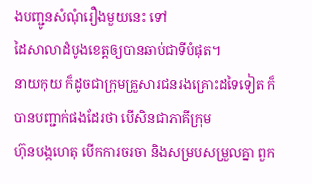ងបញ្ជូនសំណុំរឿងមួយនេះ ទៅ
ដៃសាលាដំបូងខេត្តឲ្យបានឆាប់ជាទីបំផុត។
នាយកុយ ក៏ដូចជាក្រុមគ្រួសារជនរងគ្រោះដទៃទៀត ក៏បានបញ្ជាក់ផងដែរថា បើសិនជាភាគីក្រុម
ហ៊ុនបង្កហេតុ បើកការចរចា និងសម្របសម្រួលគ្នា ពួក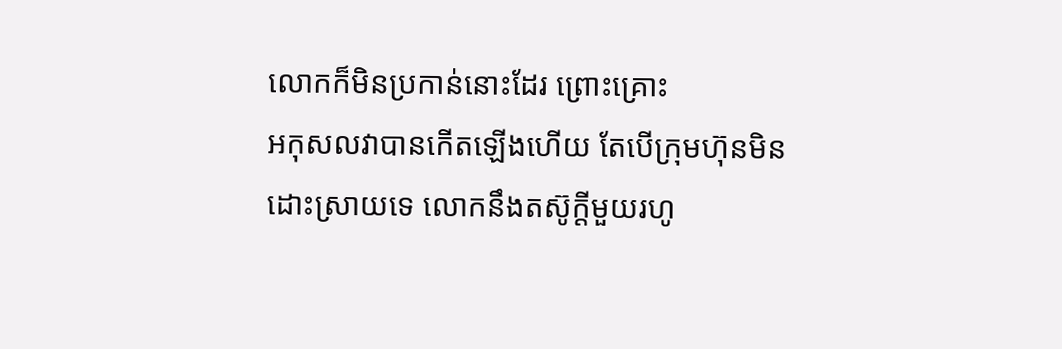លោកក៏មិនប្រកាន់នោះដែរ ព្រោះគ្រោះ
អកុសលវាបានកើតឡើងហើយ តែបើក្រុមហ៊ុនមិនដោះស្រាយទេ លោកនឹងតស៊ូក្តីមួយរហូ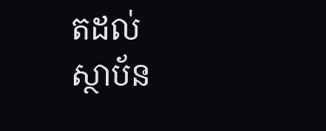តដល់
ស្ថាប័ន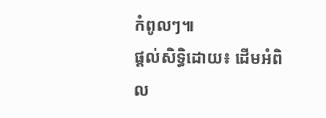កំពូលៗ៕
ផ្តល់សិទ្ធិដោយ៖ ដើមអំពិល